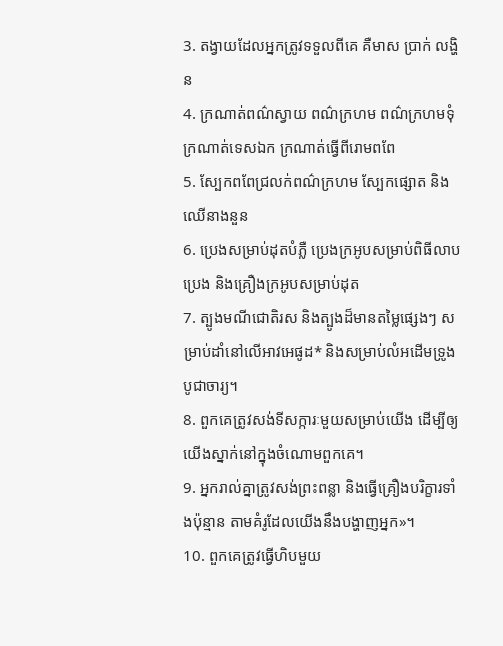3. តង្វាយដែលអ្នកត្រូវទទួលពីគេ គឺមាស ប្រាក់ លង្ហិន
4. ក្រណាត់ពណ៌ស្វាយ ពណ៌ក្រហម ពណ៌ក្រហមទុំ ក្រណាត់ទេសឯក ក្រណាត់ធ្វើពីរោមពពែ
5. ស្បែកពពែជ្រលក់ពណ៌ក្រហម ស្បែកផ្សោត និងឈើនាងនួន
6. ប្រេងសម្រាប់ដុតបំភ្លឺ ប្រេងក្រអូបសម្រាប់ពិធីលាបប្រេង និងគ្រឿងក្រអូបសម្រាប់ដុត
7. ត្បូងមណីជោតិរស និងត្បូងដ៏មានតម្លៃផ្សេងៗ សម្រាប់ដាំនៅលើអាវអេផូដ* និងសម្រាប់លំអដើមទ្រូងបូជាចារ្យ។
8. ពួកគេត្រូវសង់ទីសក្ការៈមួយសម្រាប់យើង ដើម្បីឲ្យយើងស្នាក់នៅក្នុងចំណោមពួកគេ។
9. អ្នករាល់គ្នាត្រូវសង់ព្រះពន្លា និងធ្វើគ្រឿងបរិក្ខារទាំងប៉ុន្មាន តាមគំរូដែលយើងនឹងបង្ហាញអ្នក»។
10. ពួកគេត្រូវធ្វើហិបមួយ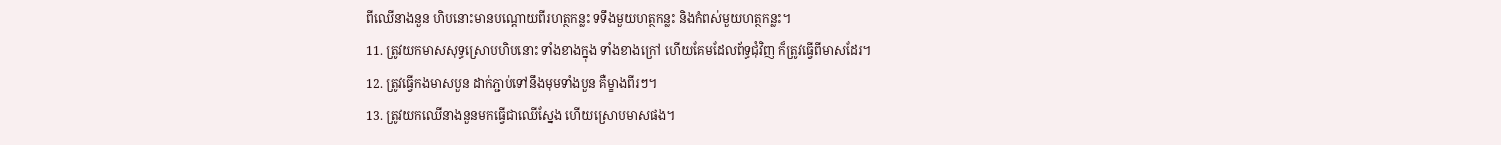ពីឈើនាងនួន ហិបនោះមានបណ្ដោយពីរហត្ថកន្លះ ទទឹងមួយហត្ថកន្លះ និងកំពស់មួយហត្ថកន្លះ។
11. ត្រូវយកមាសសុទ្ធស្រោបហិបនោះ ទាំងខាងក្នុង ទាំងខាងក្រៅ ហើយគែមដែលព័ទ្ធជុំវិញ ក៏ត្រូវធ្វើពីមាសដែរ។
12. ត្រូវធ្វើកងមាសបួន ដាក់ភ្ជាប់ទៅនឹងមុមទាំងបួន គឺម្ខាងពីរៗ។
13. ត្រូវយកឈើនាងនួនមកធ្វើជាឈើស្នែង ហើយស្រោបមាសផង។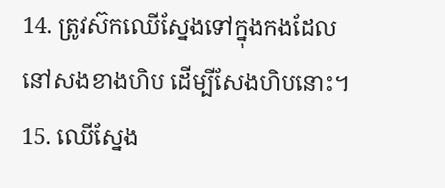14. ត្រូវស៊កឈើស្នែងទៅក្នុងកងដែលនៅសងខាងហិប ដើម្បីសែងហិបនោះ។
15. ឈើស្នែង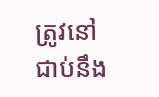ត្រូវនៅជាប់នឹង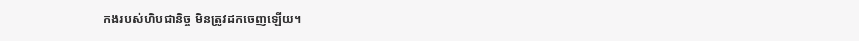កងរបស់ហិបជានិច្ច មិនត្រូវដកចេញឡើយ។